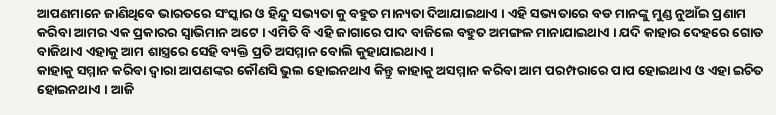ଆପଣମାନେ ଜାଣିଥିବେ ଭାରତରେ ସଂସ୍କାର ଓ ହିନ୍ଦୁ ସଭ୍ୟତା କୁ ବହୁତ ମାନ୍ୟତା ଦିଆଯାଇଥାଏ । ଏହି ସଭ୍ୟତାରେ ବଡ ମାନଙ୍କୁ ମୁଣ୍ଡ ନୁଆଁଇ ପ୍ରଣାମ କରିବା ଆମର ଏକ ପ୍ରକାରର ସ୍ୱାଭିମାନ ଅଟେ । ଏମିତି ବି ଏହି ଜାଗାରେ ପାଦ ବାଜିଲେ ବହୁତ ଅମଙ୍ଗଳ ମାନାଯାଇଥାଏ । ଯଦି କାହାର ଦେହରେ ଗୋଡ ବାଜିଥାଏ ଏହାକୁ ଆମ ଶାସ୍ତ୍ରରେ ସେହି ବ୍ୟକ୍ତି ପ୍ରତି ଅସମ୍ମାନ ବୋଲି କୁହାଯାଇଥାଏ ।
କାହାକୁ ସମ୍ମାନ କରିବା ଦ୍ୱାରା ଆପଣଙ୍କର କୌଣସି ଭୁଲ ହୋଇନଥାଏ କିନ୍ତୁ କାହାକୁ ଅସମ୍ମାନ କରିବା ଆମ ପରମ୍ପରାରେ ପାପ ହୋଇଥାଏ ଓ ଏହା ଇଚିତ ହୋଇନଥାଏ । ଆଜି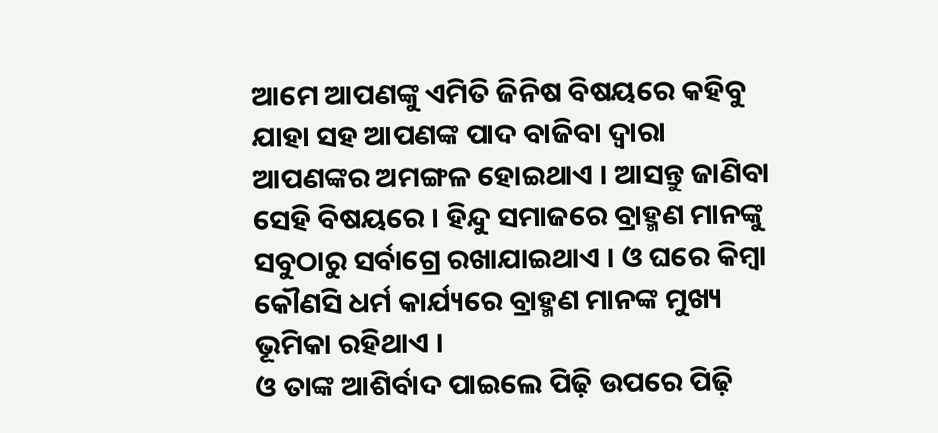ଆମେ ଆପଣଙ୍କୁ ଏମିତି ଜିନିଷ ବିଷୟରେ କହିବୁ ଯାହା ସହ ଆପଣଙ୍କ ପାଦ ବାଜିବା ଦ୍ୱାରା ଆପଣଙ୍କର ଅମଙ୍ଗଳ ହୋଇଥାଏ । ଆସନ୍ତୁ ଜାଣିବା ସେହି ବିଷୟରେ । ହିନ୍ଦୁ ସମାଜରେ ବ୍ରାହ୍ମଣ ମାନଙ୍କୁ ସବୁଠାରୁ ସର୍ବାଗ୍ରେ ରଖାଯାଇଥାଏ । ଓ ଘରେ କିମ୍ବା କୌଣସି ଧର୍ମ କାର୍ଯ୍ୟରେ ବ୍ରାହ୍ମଣ ମାନଙ୍କ ମୁଖ୍ୟ ଭୂମିକା ରହିଥାଏ ।
ଓ ତାଙ୍କ ଆଶିର୍ବାଦ ପାଇଲେ ପିଢ଼ି ଉପରେ ପିଢ଼ି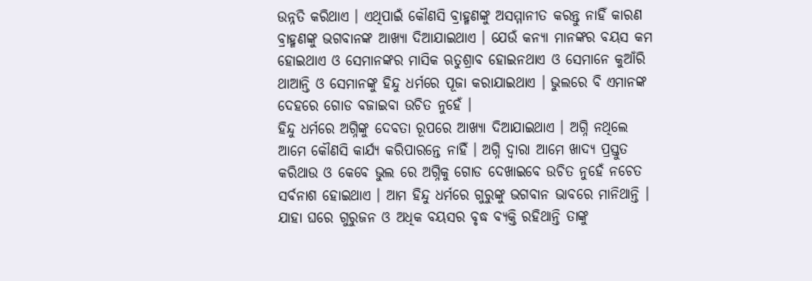ଉନ୍ନତି କରିଥାଏ । ଏଥିପାଇଁ କୌଣସି ବ୍ରାହ୍ମଣଙ୍କୁ ଅସମ୍ମାନୀତ କରନ୍ତୁ ନାହିଁ କାରଣ ବ୍ରାହ୍ମଣଙ୍କୁ ଭଗବାନଙ୍କ ଆଖ୍ୟା ଦିଆଯାଇଥାଏ । ଯେଉଁ କନ୍ୟା ମାନଙ୍କର ବୟସ କମ ହୋଇଥାଏ ଓ ସେମାନଙ୍କର ମାସିକ ଋତୁଶ୍ରାବ ହୋଇନଥାଏ ଓ ସେମାନେ କୁଆଁରି ଥାଆନ୍ତି ଓ ସେମାନଙ୍କୁ ହିନ୍ଦୁ ଧର୍ମରେ ପୂଜା କରାଯାଇଥାଏ । ଭୁଲରେ ବି ଏମାନଙ୍କ ଦେହରେ ଗୋଡ ବଜାଇବା ଉଚିତ ନୁହେଁ ।
ହିନ୍ଦୁ ଧର୍ମରେ ଅଗ୍ନିଙ୍କୁ ଦେବତା ରୂପରେ ଆଖ୍ୟା ଦିଆଯାଇଥାଏ । ଅଗ୍ନି ନଥିଲେ ଆମେ କୌଣସି କାର୍ଯ୍ୟ କରିପାରନ୍ତେ ନାହିଁ । ଅଗ୍ନି ଦ୍ୱାରା ଆମେ ଖାଦ୍ୟ ପ୍ରସ୍ତୁତ କରିଥାଉ ଓ କେବେ ଭୁଲ ରେ ଅଗ୍ନିକୁ ଗୋଡ ଦେଖାଇବେ ଉଚିତ ନୁହେଁ ନଚେତ ସର୍ବନାଶ ହୋଇଥାଏ । ଆମ ହିନ୍ଦୁ ଧର୍ମରେ ଗୁରୁଙ୍କୁ ଭଗବାନ ଭାବରେ ମାନିଥାନ୍ତି । ଯାହା ଘରେ ଗୁରୁଜନ ଓ ଅଧିକ ବୟସର ବୃଦ୍ଧ ବ୍ୟକ୍ତି ରହିଥାନ୍ତି ତାଙ୍କୁ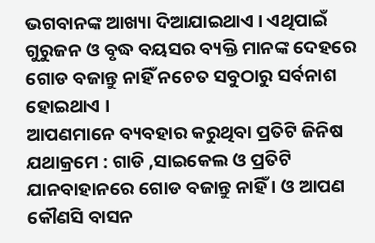ଭଗବାନଙ୍କ ଆଖ୍ୟା ଦିଆଯାଇଥାଏ । ଏଥିପାଇଁ ଗୁରୁଜନ ଓ ବୃଦ୍ଧ ବୟସର ବ୍ୟକ୍ତି ମାନଙ୍କ ଦେହରେ ଗୋଡ ବଜାନ୍ତୁ ନାହିଁ ନଚେତ ସବୁଠାରୁ ସର୍ବନାଶ ହୋଇଥାଏ ।
ଆପଣମାନେ ବ୍ୟବହାର କରୁଥିବା ପ୍ରତିଟି ଜିନିଷ ଯଥାକ୍ରମେ : ଗାଡି ,ସାଇକେଲ ଓ ପ୍ରତିଟି ଯାନବାହାନରେ ଗୋଡ ବଜାନ୍ତୁ ନାହିଁ । ଓ ଆପଣ କୌଣସି ବାସନ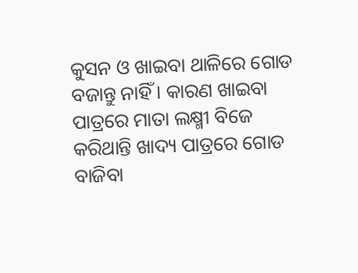କୁସନ ଓ ଖାଇବା ଥାଳିରେ ଗୋଡ ବଜାନ୍ତୁ ନାହିଁ । କାରଣ ଖାଇବା ପାତ୍ରରେ ମାତା ଲକ୍ଷ୍ମୀ ବିଜେ କରିଥାନ୍ତି ଖାଦ୍ୟ ପାତ୍ରରେ ଗୋଡ ବାଜିବା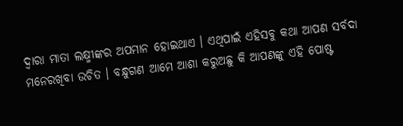ଦ୍ୱାରା ମାତା ଲକ୍ଷ୍ମୀଙ୍କର ଅପମାନ ହୋଇଥାଏ । ଏଥିପାଇଁ ଏହିସବୁ କଥା ଆପଣ ସର୍ବଦା ମନେରଖିବା ଉଚିତ । ବନ୍ଧୁଗଣ ଆମେ ଆଶା କରୁଅଛୁ କି ଆପଣଙ୍କୁ ଏହି ପୋଷ୍ଟ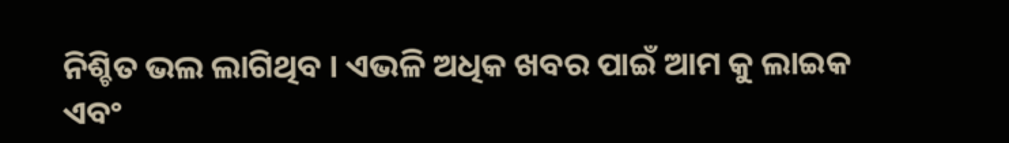ନିଶ୍ଚିତ ଭଲ ଲାଗିଥିବ । ଏଭଳି ଅଧିକ ଖବର ପାଇଁ ଆମ କୁ ଲାଇକ ଏବଂ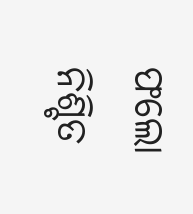ଫଲୋ ନିଶ୍ଚିତ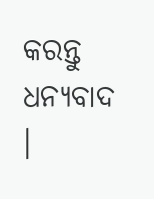କରନ୍ତୁ ଧନ୍ୟବାଦ ।